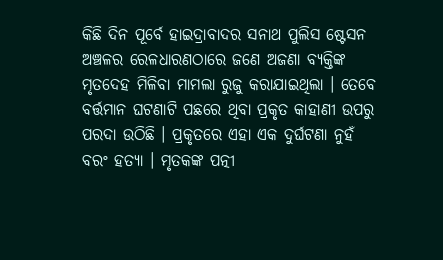କିଛି ଦିନ ପୂର୍ବେ ହାଇଦ୍ରାବାଦର ସନାଥ ପୁଲିସ ଷ୍ଟେସନ ଅଞ୍ଚଳର ରେଳଧାରଣଠାରେ ଜଣେ ଅଜଣା ବ୍ୟକ୍ତିଙ୍କ ମୃତଦେହ ମିଳିବା ମାମଲା ରୁଜୁ କରାଯାଇଥିଲା । ତେବେ ବର୍ତ୍ତମାନ ଘଟଣାଟି ପଛରେ ଥିବା ପ୍ରକୃତ କାହାଣୀ ଉପରୁ ପରଦା ଉଠିଛି । ପ୍ରକୃତରେ ଏହା ଏକ ଦୁର୍ଘଟଣା ନୁହଁ ବରଂ ହତ୍ୟା । ମୃତକଙ୍କ ପତ୍ନୀ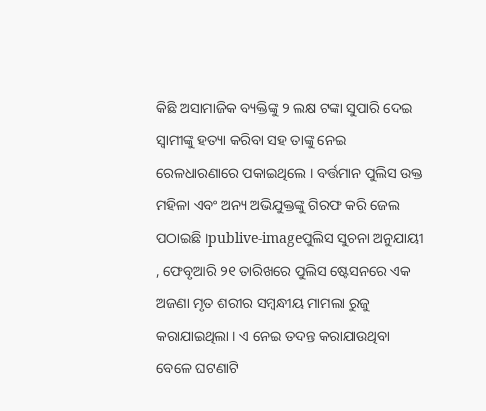କିଛି ଅସାମାଜିକ ବ୍ୟକ୍ତିଙ୍କୁ ୨ ଲକ୍ଷ ଟଙ୍କା ସୁପାରି ଦେଇ ସ୍ୱାମୀଙ୍କୁ ହତ୍ୟା କରିବା ସହ ତାଙ୍କୁ ନେଇ ରେଳଧାରଣାରେ ପକାଇଥିଲେ । ବର୍ତ୍ତମାନ ପୁଲିସ ଉକ୍ତ ମହିଳା ଏବଂ ଅନ୍ୟ ଅଭିଯୁକ୍ତଙ୍କୁ ଗିରଫ କରି ଜେଲ ପଠାଇଛି ।publive-imageପୁଲିସ ସୁଚନା ଅନୁଯାୟୀ , ଫେବୃଆରି ୨୧ ତାରିଖରେ ପୁଲିସ ଷ୍ଟେସନରେ ଏକ ଅଜଣା ମୃତ ଶରୀର ସମ୍ବନ୍ଧୀୟ ମାମଲା ରୁଜୁ କରାଯାଇଥିଲା । ଏ ନେଇ ତଦନ୍ତ କରାଯାଉଥିବା ବେଳେ ଘଟଣାଟି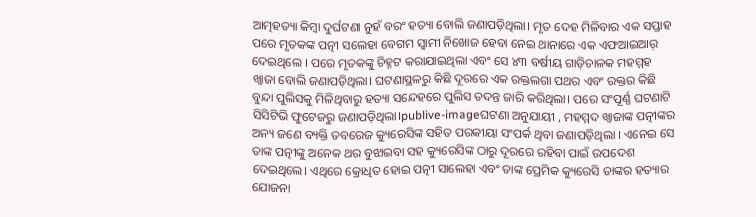ଆତ୍ମହତ୍ୟା କିମ୍ବା ଦୁର୍ଘଟଣା ନୁହଁ ବରଂ ହତ୍ୟା ବୋଲି ଜଣାପଡ଼ିଥିଲା। ମୃତ ଦେହ ମିଳିବାର ଏକ ସପ୍ତାହ ପରେ ମୃତକଙ୍କ ପତ୍ନୀ ସଲେହା ବେଗମ ସ୍ୱାମୀ ନିଖୋଜ ହେବା ନେଇ ଥାନାରେ ଏକ ଏଫଆଇଆର୍ ଦେଇଥିଲେ । ପରେ ମୃତକଙ୍କୁ ଚିହ୍ନଟ କରାଯାଇଥିଲା ଏବଂ ସେ ୪୩ ବର୍ଷୀୟ ଗାଡ଼ିଚାଳକ ମହମ୍ମହ ଖ୍ଵାଜା ବୋଲି ଜଣାପଡ଼ିଥିଲା। ଘଟଣାସ୍ଥଳରୁ କିଛି ଦୂରରେ ଏକ ରକ୍ତଲଗା ପଥର ଏବଂ ରକ୍ତର କିଛି ବୁନ୍ଦା ପୁଲିସକୁ ମିଳିଥିବାରୁ ହତ୍ୟା ସନ୍ଦେହରେ ପୁଲିସ ତଦନ୍ତ ଜାରି କରିଥିଲା। ପରେ ସଂପୂର୍ଣ୍ଣ ଘଟଣାଟି ସିସିଟିଭି ଫୁଟେଜରୁ ଜଣାପଡ଼ିଥିଲା।publive-imageଘଟଣା ଅନୁଯାୟୀ , ମହମ୍ମଦ ଖ୍ଵାଜାଙ୍କ ପତ୍ନୀଙ୍କର ଅନ୍ୟ ଜଣେ ବ୍ୟକ୍ତି ତବରେଜ କ୍ୟୁରେସିଙ୍କ ସହିତ ପରକୀୟା ସଂପର୍କ ଥିବା ଜଣାପଡ଼ିଥିଲା । ଏନେଇ ସେ ତାଙ୍କ ପତ୍ନୀଙ୍କୁ ଅନେକ ଥର ବୁଝାଇବା ସହ କ୍ୟୁରେସିଙ୍କ ଠାରୁ ଦୂରରେ ରହିବା ପାଇଁ ଉପଦେଶ ଦେଇଥିଲେ। ଏଥିରେ କ୍ରୋଧିତ ହୋଇ ପତ୍ନୀ ସାଲେହା ଏବଂ ତାଙ୍କ ପ୍ରେମିକ କ୍ୟୁରେସି ତାଙ୍କର ହତ୍ୟାର ଯୋଜନା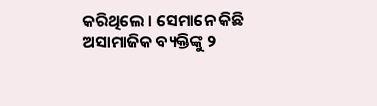କରିଥିଲେ । ସେମାନେ କିଛି ଅସାମାଜିକ ବ୍ୟକ୍ତିଙ୍କୁ ୨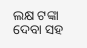ଲକ୍ଷ ଟଙ୍କା ଦେବା ସହ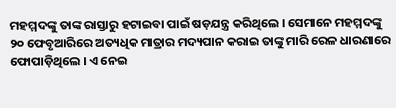ମହମ୍ମଦଙ୍କୁ ତାଙ୍କ ରାସ୍ତାରୁ ହଟାଇବା ପାଇଁ ଷଡ଼ଯନ୍ତ୍ର କରିଥିଲେ । ସେମାନେ ମହମ୍ମଦଙ୍କୁ ୨୦ ଫେବୃଆରିରେ ଅତ୍ୟଧିକ ମାତ୍ରାର ମଦ୍ୟପାନ କରାଇ ତାଙ୍କୁ ମାରି ରେଳ ଧାରଣାରେ ଫୋପାଡ଼ିଥିଲେ । ଏ ନେଇ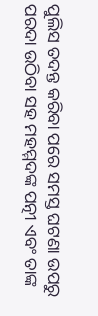ପୁଲିସ ତଦନ୍ତ କରିବା ପରେ ସମସ୍ତ ଘଟଣା ଉପରୁ ପରଦା ଉଠିବା ସହ ମହମ୍ମଦଙ୍କ ପତ୍ନୀ ଏବଂ ତାଙ୍କ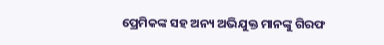ପ୍ରେମିକଙ୍କ ସହ ଅନ୍ୟ ଅଭିଯୁକ୍ତ ମାନଙ୍କୁ ଗିରଫ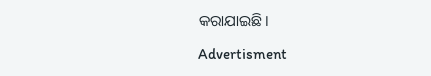କରାଯାଇଛି।

Advertisment